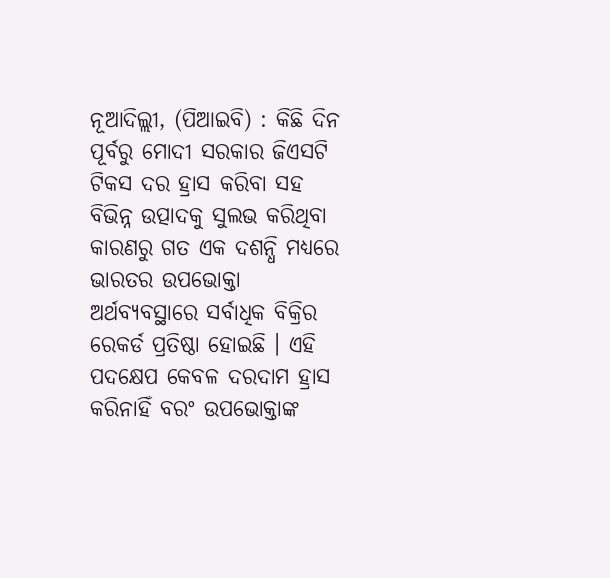ନୂଆଦିଲ୍ଲୀ, (ପିଆଇବି) : କିଛି ଦିନ ପୂର୍ବରୁ ମୋଦୀ ସରକାର ଜିଏସଟି ଟିକସ ଦର ହ୍ରାସ କରିବା ସହ ବିଭିନ୍ନ ଉତ୍ପାଦକୁ ସୁଲଭ କରିଥିବା କାରଣରୁ ଗତ ଏକ ଦଶନ୍ଧି ମଧ୍ୟରେ ଭାରତର ଉପଭୋକ୍ତା ଅର୍ଥବ୍ୟବସ୍ଥାରେ ସର୍ବାଧିକ ବିକ୍ରିର ରେକର୍ଡ ପ୍ରତିଷ୍ଠା ହୋଇଛି । ଏହି ପଦକ୍ଷେପ କେବଳ ଦରଦାମ ହ୍ରାସ କରିନାହିଁ ବରଂ ଉପଭୋକ୍ତାଙ୍କ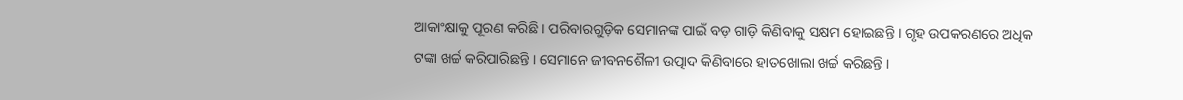ଆକାଂକ୍ଷାକୁ ପୂରଣ କରିଛି । ପରିବାରଗୁଡ଼ିକ ସେମାନଙ୍କ ପାଇଁ ବଡ଼ ଗାଡ଼ି କିଣିବାକୁ ସକ୍ଷମ ହୋଇଛନ୍ତି । ଗୃହ ଉପକରଣରେ ଅଧିକ ଟଙ୍କା ଖର୍ଚ୍ଚ କରିପାରିଛନ୍ତି । ସେମାନେ ଜୀବନଶୈଳୀ ଉତ୍ପାଦ କିଣିବାରେ ହାତଖୋଲା ଖର୍ଚ୍ଚ କରିଛନ୍ତି ।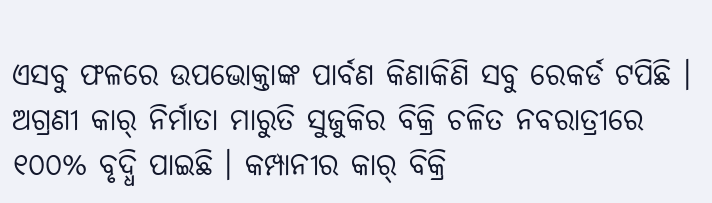ଏସବୁ ଫଳରେ ଉପଭୋକ୍ତାଙ୍କ ପାର୍ବଣ କିଣାକିଣି ସବୁ ରେକର୍ଡ ଟପିଛି । ଅଗ୍ରଣୀ କାର୍ ନିର୍ମାତା ମାରୁତି ସୁଜୁକିର ବିକ୍ରି ଚଳିତ ନବରାତ୍ରୀରେ ୧୦୦% ବୃଦ୍ଧି ପାଇଛି । କମ୍ପାନୀର କାର୍ ବିକ୍ରି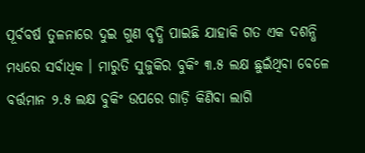ପୂର୍ବବର୍ଷ ତୁଳନାରେ ଦୁଇ ଗୁଣ ବୃଦ୍ଧି ପାଇଛି ଯାହାକି ଗତ ଏକ ଦଶନ୍ଧି ମଧ୍ୟରେ ସର୍ବାଧିକ । ମାରୁତି ସୁଜୁକିର ବୁକିଂ ୩.୫ ଲକ୍ଷ ଛୁଇଁଥିବା ବେଳେ ବର୍ତ୍ତମାନ ୨.୫ ଲକ୍ଷ ବୁକିଂ ଉପରେ ଗାଡ଼ି କିଣିବା ଲାଗି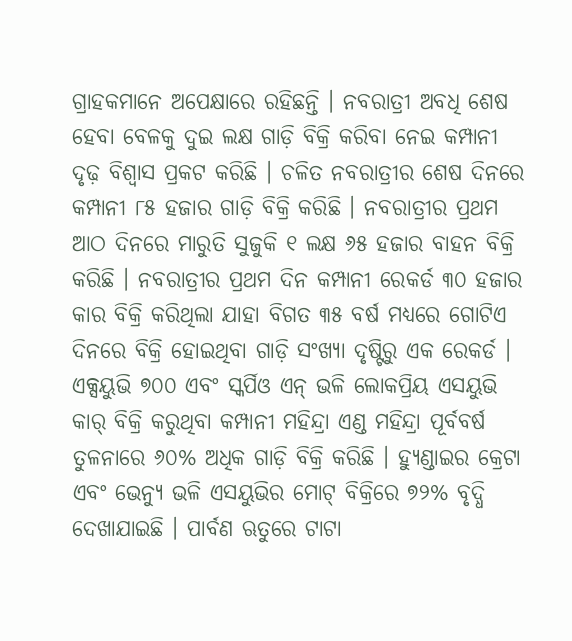ଗ୍ରାହକମାନେ ଅପେକ୍ଷାରେ ରହିଛନ୍ତି । ନବରାତ୍ରୀ ଅବଧି ଶେଷ ହେବା ବେଳକୁ ଦୁଇ ଲକ୍ଷ ଗାଡ଼ି ବିକ୍ରି କରିବା ନେଇ କମ୍ପାନୀ ଦୃଢ଼ ବିଶ୍ୱାସ ପ୍ରକଟ କରିଛି । ଚଳିତ ନବରାତ୍ରୀର ଶେଷ ଦିନରେ କମ୍ପାନୀ ୮୫ ହଜାର ଗାଡ଼ି ବିକ୍ରି କରିଛି । ନବରାତ୍ରୀର ପ୍ରଥମ ଆଠ ଦିନରେ ମାରୁତି ସୁଜୁକି ୧ ଲକ୍ଷ ୬୫ ହଜାର ବାହନ ବିକ୍ରି କରିଛି । ନବରାତ୍ରୀର ପ୍ରଥମ ଦିନ କମ୍ପାନୀ ରେକର୍ଡ ୩୦ ହଜାର କାର ବିକ୍ରି କରିଥିଲା ଯାହା ବିଗତ ୩୫ ବର୍ଷ ମଧ୍ୟରେ ଗୋଟିଏ ଦିନରେ ବିକ୍ରି ହୋଇଥିବା ଗାଡ଼ି ସଂଖ୍ୟା ଦୃଷ୍ଟିରୁ ଏକ ରେକର୍ଡ । ଏକ୍ସୟୁଭି ୭୦୦ ଏବଂ ସ୍କର୍ପିଓ ଏନ୍ ଭଳି ଲୋକପ୍ରିୟ ଏସୟୁଭି କାର୍ ବିକ୍ରି କରୁଥିବା କମ୍ପାନୀ ମହିନ୍ଦ୍ରା ଏଣ୍ଡ ମହିନ୍ଦ୍ରା ପୂର୍ବବର୍ଷ ତୁଳନାରେ ୬୦% ଅଧିକ ଗାଡ଼ି ବିକ୍ରି କରିଛି । ହ୍ୟୁଣ୍ଡାଇର କ୍ରେଟା ଏବଂ ଭେନ୍ୟୁ ଭଳି ଏସୟୁଭିର ମୋଟ୍ ବିକ୍ରିରେ ୭୨% ବୃଦ୍ଧି ଦେଖାଯାଇଛି । ପାର୍ବଣ ଋତୁରେ ଟାଟା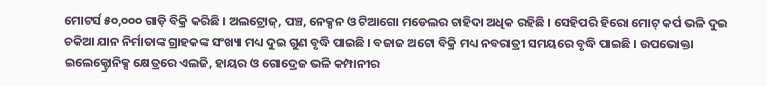ମୋଟର୍ସ ୫୦,୦୦୦ ଗାଡ଼ି ବିକ୍ରି କରିଛି । ଅଲଟ୍ରୋଜ୍, ପଞ୍ଚ, ନେକ୍ସନ ଓ ଟିଆଗୋ ମଡେଲର ଚାହିଦା ଅଧିକ ରହିଛି । ସେହିପରି ହିରୋ ମୋଟ୍ କର୍ପ ଭଳି ଦୁଇ ଚକିଆ ଯାନ ନିର୍ମାତାଙ୍କ ଗ୍ରାହକଙ୍କ ସଂଖ୍ୟା ମଧ୍ୟ ଦୁଇ ଗୁଣ ବୃଦ୍ଧି ପାଇଛି । ବଜାଜ ଅଟୋ ବିକ୍ରି ମଧ୍ୟ ନବରାତ୍ରୀ ସମୟରେ ବୃଦ୍ଧି ପାଇଛି । ଉପଭୋକ୍ତା ଇଲେକ୍ଟ୍ରୋନିକ୍ସ କ୍ଷେତ୍ରରେ ଏଲଜି, ହାୟର ଓ ଗୋଦ୍ରେଜ ଭଳି କମ୍ପାନୀର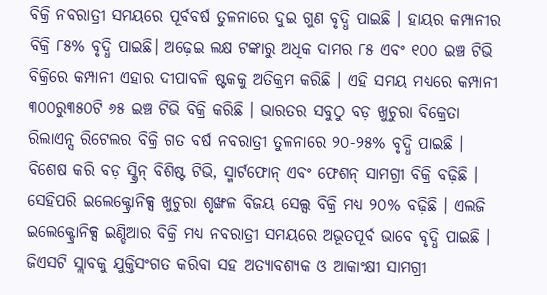ବିକ୍ରି ନବରାତ୍ରୀ ସମୟରେ ପୂର୍ବବର୍ଷ ତୁଳନାରେ ଦୁଇ ଗୁଣ ବୃଦ୍ଧି ପାଇଛି । ହାୟର କମ୍ପାନୀର ବିକ୍ରି ୮୫% ବୃଦ୍ଧି ପାଇଛି। ଅଢ଼େଇ ଲକ୍ଷ ଟଙ୍କାରୁ ଅଧିକ ଦାମର ୮୫ ଏବଂ ୧୦୦ ଇଞ୍ଚ ଟିଭି ବିକ୍ରିରେ କମ୍ପାନୀ ଏହାର ଦୀପାବଳି ଷ୍ଟକକୁ ଅତିକ୍ରମ କରିଛି । ଏହି ସମୟ ମଧ୍ୟରେ କମ୍ପାନୀ ୩୦୦ରୁ୩୫୦ଟି ୬୫ ଇଞ୍ଚ ଟିଭି ବିକ୍ରି କରିଛି । ଭାରତର ସବୁଠୁ ବଡ଼ ଖୁଚୁରା ବିକ୍ରେତା ରିଲାଏନ୍ସ ରିଟେଲର ବିକ୍ରି ଗତ ବର୍ଷ ନବରାତ୍ରୀ ତୁଳନାରେ ୨୦-୨୫% ବୃଦ୍ଧି ପାଇଛି । ବିଶେଷ କରି ବଡ଼ ସ୍କ୍ରିନ୍ ବିଶିଷ୍ଟ ଟିଭି, ସ୍ମାର୍ଟଫୋନ୍ ଏବଂ ଫେଶନ୍ ସାମଗ୍ରୀ ବିକ୍ରି ବଢ଼ିଛି । ସେହିପରି ଇଲେକ୍ଟ୍ରୋନିକ୍ସ ଖୁଚୁରା ଶୃଙ୍ଖଳ ବିଜୟ ସେଲ୍ସ ବିକ୍ରି ମଧ୍ୟ ୨୦% ବଢ଼ିଛି । ଏଲଜି ଇଲେକ୍ଟ୍ରୋନିକ୍ସ ଇଣ୍ଡିଆର ବିକ୍ରି ମଧ୍ୟ ନବରାତ୍ରୀ ସମୟରେ ଅଭୂତପୂର୍ବ ଭାବେ ବୃଦ୍ଧି ପାଇଛି । ଜିଏସଟି ସ୍ଲାବକୁ ଯୁକ୍ତିସଂଗତ କରିବା ସହ ଅତ୍ୟାବଶ୍ୟକ ଓ ଆକାଂକ୍ଷୀ ସାମଗ୍ରୀ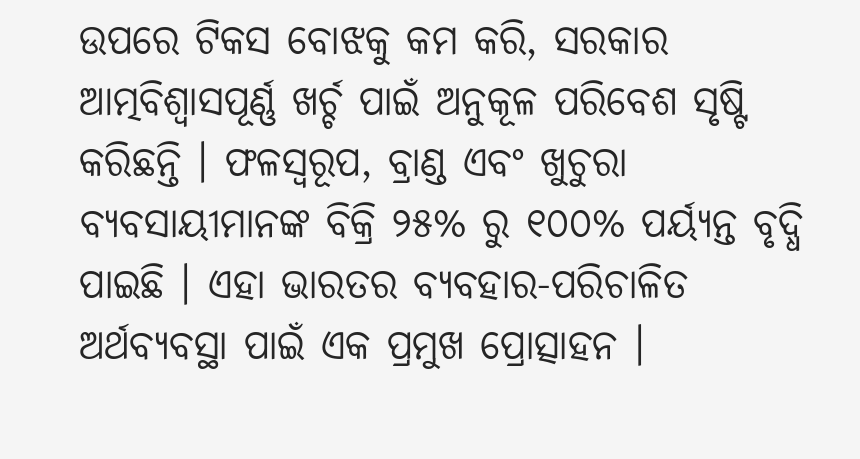ଉପରେ ଟିକସ ବୋଝକୁ କମ କରି, ସରକାର ଆତ୍ମବିଶ୍ୱାସପୂର୍ଣ୍ଣ ଖର୍ଚ୍ଚ ପାଇଁ ଅନୁକୂଳ ପରିବେଶ ସୃଷ୍ଟି କରିଛନ୍ତି । ଫଳସ୍ୱରୂପ, ବ୍ରାଣ୍ଡ ଏବଂ ଖୁଚୁରା ବ୍ୟବସାୟୀମାନଙ୍କ ବିକ୍ରି ୨୫% ରୁ ୧୦୦% ପର୍ୟ୍ୟନ୍ତ ବୃଦ୍ଧି ପାଇଛି । ଏହା ଭାରତର ବ୍ୟବହାର-ପରିଚାଳିତ ଅର୍ଥବ୍ୟବସ୍ଥା ପାଇଁ ଏକ ପ୍ରମୁଖ ପ୍ରୋତ୍ସାହନ ।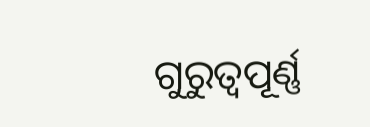ଗୁରୁତ୍ୱପୂର୍ଣ୍ଣ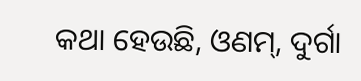କଥା ହେଉଛି, ଓଣମ୍, ଦୁର୍ଗା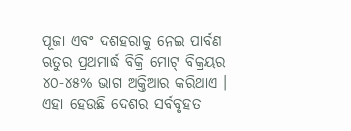ପୂଜା ଏବଂ ଦଶହରାକୁ ନେଇ ପାର୍ବଣ ଋତୁର ପ୍ରଥମାର୍ଦ୍ଧ ବିକ୍ରି ମୋଟ୍ ବିକ୍ରୟର ୪୦-୪୫% ଭାଗ ଅକ୍ତିଆର କରିଥାଏ । ଏହା ହେଉଛି ଦେଶର ସର୍ବବୃହତ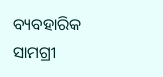ବ୍ୟବହାରିକ ସାମଗ୍ରୀ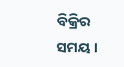ବିକ୍ରିର ସମୟ ।